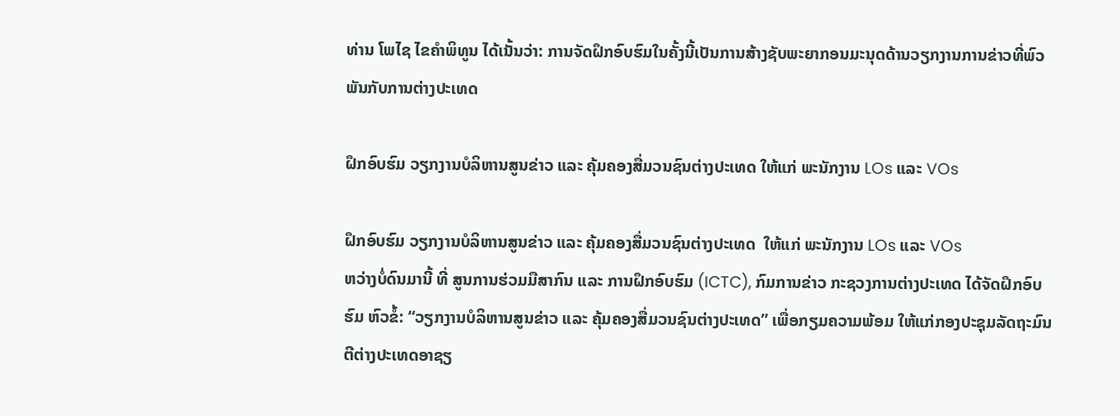ທ່ານ ໂພໄຊ ໄຂຄໍາພິທູນ ໄດ້ເນັ້ນວ່າ: ການຈັດຝຶກອົບຮົມໃນຄັ້ງນີ້ເປັນການສ້າງຊັບພະຍາກອນມະນຸດດ້ານວຽກງານການຂ່າວທີ່ພົວພັນກັບການຕ່າງປະເທດ

ຝຶກອົບຮົມ ວຽກງານບໍລິຫານສູນຂ່າວ ແລະ ຄຸ້ມຄອງສື່ມວນຊົນຕ່າງປະເທດ ໃຫ້ແກ່ ພະນັກງານ LOs ແລະ VOs

ຝຶກອົບຮົມ ວຽກງານບໍລິຫານສູນຂ່າວ ແລະ ຄຸ້ມຄອງສື່ມວນຊົນຕ່າງປະເທດ  ໃຫ້ແກ່ ພະນັກງານ LOs ແລະ VOs
ຫວ່າງບໍ່ດົນມານີ້ ທີ່ ສູນການຮ່ວມມືສາກົນ ແລະ ການຝຶກອົບຮົມ (ICTC), ກົມການຂ່າວ ກະຊວງການຕ່າງປະເທດ ໄດ້ຈັດຝຶກອົບຮົມ ຫົວຂໍ້: “ວຽກງານບໍລິຫານສູນຂ່າວ ແລະ ຄຸ້ມຄອງສື່ມວນຊົນຕ່າງປະເທດ” ເພື່ອກຽມຄວາມພ້ອມ ໃຫ້ແກ່ກອງປະຊຸມລັດຖະມົນຕີຕ່າງປະເທດອາຊຽ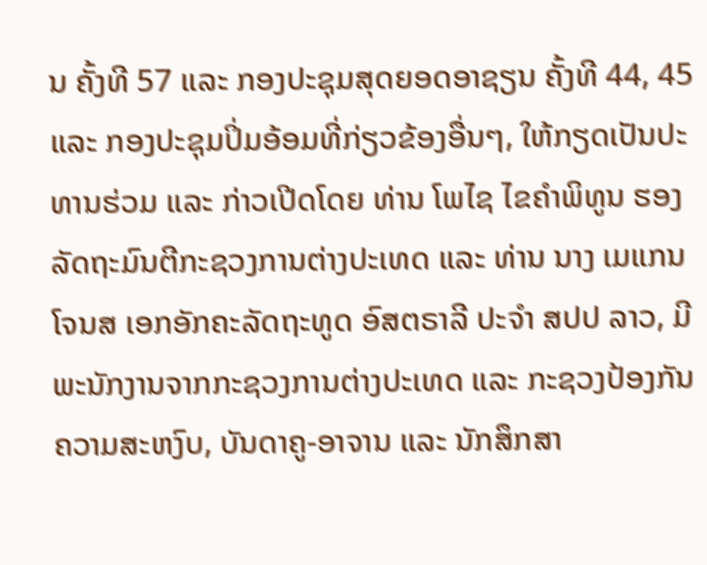ນ ຄັ້ງທີ 57 ແລະ ກອງປະຊຸມສຸດຍອດອາຊຽນ ຄັ້ງທີ 44, 45 ແລະ ກອງປະຊຸມປິ່ມອ້ອມທີ່ກ່ຽວຂ້ອງອື່ນໆ, ໃຫ້ກຽດເປັນປະທານຮ່ວມ ແລະ ກ່າວເປີດໂດຍ ທ່ານ ໂພໄຊ ໄຂຄໍາພິທູນ ຮອງລັດຖະມົນຕີກະຊວງການຕ່າງປະເທດ ແລະ ທ່ານ ນາງ ເມແກນ ໂຈນສ ເອກອັກຄະລັດຖະທູດ ອົສຕຣາລີ ປະຈໍາ ສປປ ລາວ, ມີພະນັກງານຈາກກະຊວງການຕ່າງປະເທດ ແລະ ກະຊວງປ້ອງກັນຄວາມສະຫງົບ, ບັນດາຄູ-ອາຈານ ແລະ ນັກສຶກສາ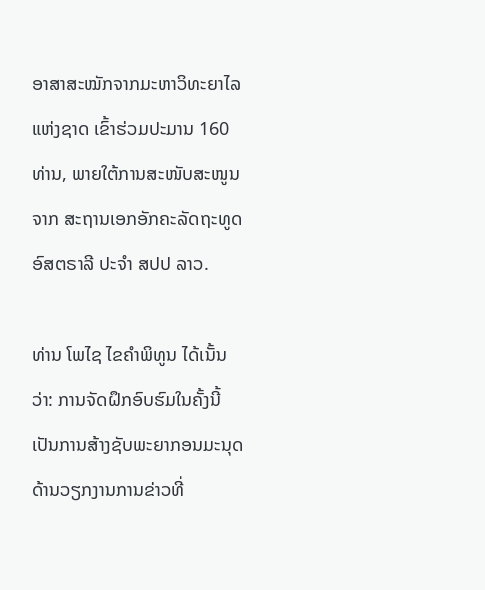ອາສາສະໝັກຈາກມະຫາວິທະຍາໄລແຫ່ງຊາດ ເຂົ້າຮ່ວມປະມານ 160 ທ່ານ, ພາຍໃຕ້ການສະໜັບສະໜູນຈາກ ສະຖານເອກອັກຄະລັດຖະທູດ ອົສຕຣາລີ ປະຈໍາ ສປປ ລາວ.

ທ່ານ ໂພໄຊ ໄຂຄໍາພິທູນ ໄດ້ເນັ້ນວ່າ: ການຈັດຝຶກອົບຮົມໃນຄັ້ງນີ້ເປັນການສ້າງຊັບພະຍາກອນມະນຸດດ້ານວຽກງານການຂ່າວທີ່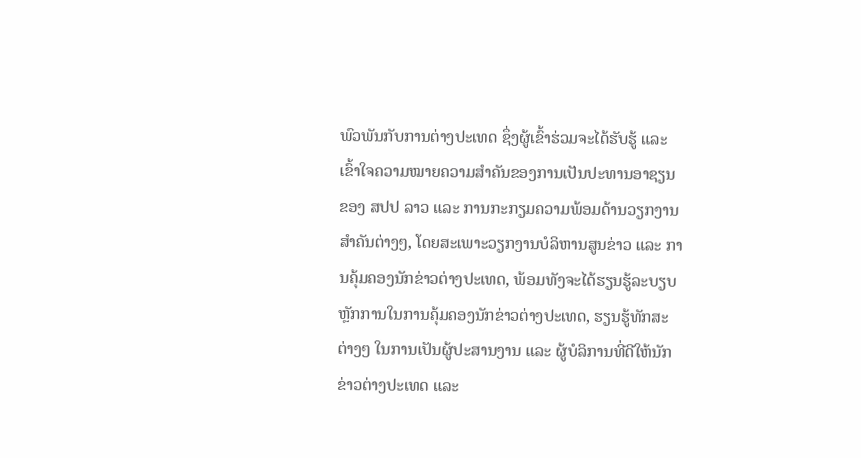ພົວພັນກັບການຕ່າງປະເທດ ຊຶ່ງຜູ້ເຂົ້າຮ່ວມຈະໄດ້ຮັບຮູ້ ແລະ ເຂົ້າໃຈຄວາມໝາຍຄວາມສໍາຄັນຂອງການເປັນປະທານອາຊຽນ ຂອງ ສປປ ລາວ ແລະ ການກະກຽມຄວາມພ້ອມດ້ານວຽກງານສໍາຄັນຕ່າງໆ, ໂດຍສະເພາະວຽກງານບໍລິຫານສູນຂ່າວ ແລະ ການຄຸ້ມຄອງນັກຂ່າວຕ່າງປະເທດ, ພ້ອມທັງຈະໄດ້ຮຽນຮູ້ລະບຽບຫຼັກການໃນການຄຸ້ມຄອງນັກຂ່າວຕ່າງປະເທດ, ຮຽນຮູ້ທັກສະຕ່າງໆ ໃນການເປັນຜູ້ປະສານງານ ແລະ ຜູ້ບໍລິການທີ່ດີໃຫ້ນັກຂ່າວຕ່າງປະເທດ ແລະ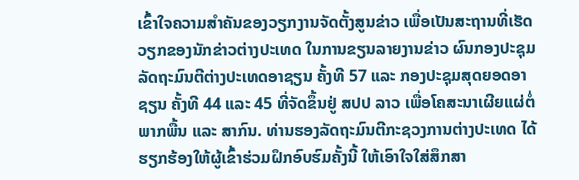ເຂົ້າໃຈຄວາມສໍາຄັນຂອງວຽກງານຈັດຕັ້ງສູນຂ່າວ ເພື່ອເປັນສະຖານທີ່ເຮັດວຽກຂອງນັກຂ່າວຕ່າງປະເທດ ໃນການຂຽນລາຍງານຂ່າວ ຜົນກອງປະຊຸມລັດຖະມົນຕີຕ່າງປະເທດອາຊຽນ ຄັ້ງທີ 57 ແລະ ກອງປະຊຸມສຸດຍອດອາຊຽນ ຄັ້ງທີ 44 ແລະ 45 ທີ່ຈັດຂຶ້ນຢູ່ ສປປ ລາວ ເພື່ອໂຄສະນາເຜີຍແຜ່ຕໍ່ພາກພື້ນ ແລະ ສາກົນ. ທ່ານຮອງລັດຖະມົນຕີກະຊວງການຕ່າງປະເທດ ໄດ້ຮຽກຮ້ອງໃຫ້ຜູ້ເຂົ້າຮ່ວມຝຶກອົບຮົມຄັ້ງນີ້ ໃຫ້ເອົາໃຈໃສ່ສຶກສາ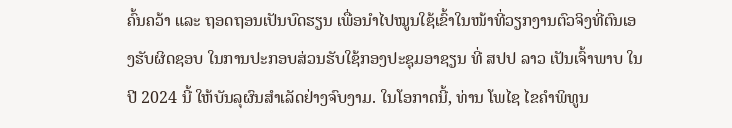ຄົ້ນຄວ້າ ແລະ ຖອດຖອນເປັນບົດຮຽນ ເພື່ອນໍາໄປໝູນໃຊ້ເຂົ້າໃນໜ້າທີ່ວຽກງານຕົວຈິງທີ່ຕົນເອງຮັບຜິດຊອບ ໃນການປະກອບສ່ວນຮັບໃຊ້ກອງປະຊຸມອາຊຽນ ທີ່ ສປປ ລາວ ເປັນເຈົ້າພາບ ໃນປີ 2024 ນີ້ ໃຫ້ບັນລຸຜົນສໍາເລັດຢ່າງຈົບງາມ. ໃນໂອກາດນີ້, ທ່ານ ໂພໄຊ ໄຂຄໍາພິທູນ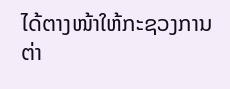ໄດ້ຕາງໜ້າໃຫ້ກະຊວງການຕ່າ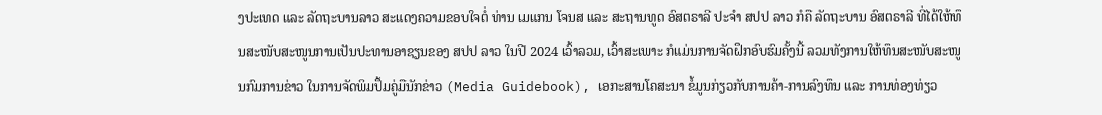ງປະເທດ ແລະ ລັດຖະບານລາວ ສະແດງຄວາມຂອບໃຈຕໍ່ ທ່ານ ເມແກນ ໂຈນສ ແລະ ສະຖານທູດ ອົສຕຣາລີ ປະຈໍາ ສປປ ລາວ ກໍຄື ລັດຖະບານ ອົສຕຣາລີ ທີ່ໄດ້ໃຫ້ທຶນສະໜັບສະໜູນການເປັນປະທານອາຊຽນຂອງ ສປປ ລາວ ໃນປີ 2024 ເວົ້າລວມ, ເວົ້າສະເພາະ ກໍແມ່ນການຈັດຝຶກອົບຮົມຄັ້ງນີ້ ລວມທັງການໃຫ້ທຶນສະໜັບສະໜູນກົມການຂ່າວ ໃນການຈັດພິມປຶ້ມຄູ່ມືນັກຂ່າວ (Media Guidebook), ເອກະສານໂຄສະນາ ຂໍ້ມູນກ່ຽວກັບການຄ້າ-ການລົງທຶນ ແລະ ການທ່ອງທ່ຽວ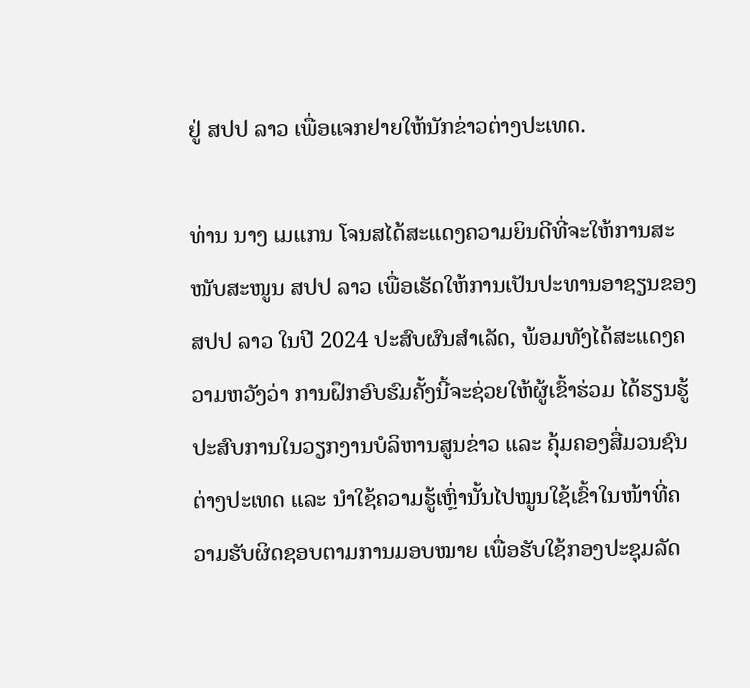ຢູ່ ສປປ ລາວ ເພື່ອແຈກຢາຍໃຫ້ນັກຂ່າວຕ່າງປະເທດ.

ທ່ານ ນາງ ເມແກນ ໂຈນສໄດ້ສະແດງຄວາມຍິນດີທີ່ຈະໃຫ້ການສະໜັບສະໜູນ ສປປ ລາວ ເພື່ອເຮັດໃຫ້ການເປັນປະທານອາຊຽນຂອງ ສປປ ລາວ ໃນປີ 2024 ປະສົບຜົນສໍາເລັດ, ພ້ອມທັງໄດ້ສະແດງຄວາມຫວັງວ່າ ການຝຶກອົບຮົມຄັ້ງນີ້ຈະຊ່ວຍໃຫ້ຜູ້ເຂົ້າຮ່ວມ ໄດ້ຮຽນຮູ້ປະສົບການໃນວຽກງານບໍລິຫານສູນຂ່າວ ແລະ ຄຸ້ມຄອງສື່ມວນຊົນຕ່າງປະເທດ ແລະ ນໍາໃຊ້ຄວາມຮູ້ເຫຼົ່ານັ້ນໄປໝູນໃຊ້ເຂົ້າໃນໜ້າທີ່ຄວາມຮັບຜິດຊອບຕາມການມອບໝາຍ ເພື່ອຮັບໃຊ້ກອງປະຊຸມລັດ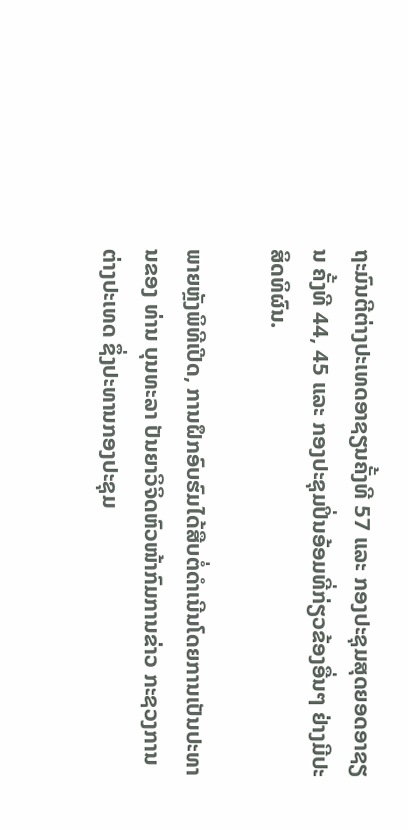ຖະມົນຕີຕ່າງປະເທດອາຊຽນຄັ້ງທີ 57 ແລະ ກອງປະຊຸມສຸດຍອດອາຊຽນ ຄັ້ງທີ 44, 45 ແລະ ກອງປະຊຸມປິ່ນອ້ອມທີ່ກ່ຽວຂ້ອງອື່ນໆ ຢ່າງມີປະສິດທິຜົນ.

ພາຍຫຼັງພິທີເປີດ, ການຝຶກອົບຮົມໄດ້ສືບຕໍ່ດໍາເນີນໂດຍການເປັນປະທານຂອງ ທ່ານ ບຸນທະລາ ປັນຍາວິຈິດຫົວໜ້າກົມການຂ່າວ ກະຊວງການຕ່າງປະເທດ ຊຶ່ງປະທານກອງປະຊຸມ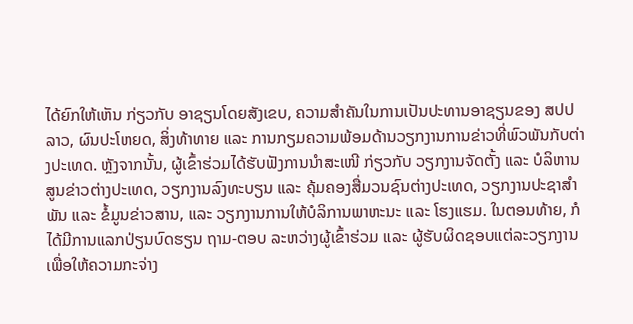ໄດ້ຍົກໃຫ້ເຫັນ ກ່ຽວກັບ ອາຊຽນໂດຍສັງເຂບ, ຄວາມສໍາຄັນໃນການເປັນປະທານອາຊຽນຂອງ ສປປ ລາວ, ຜົນປະໂຫຍດ, ສິ່ງທ້າທາຍ ແລະ ການກຽມຄວາມພ້ອມດ້ານວຽກງານການຂ່າວທີ່ພົວພັນກັບຕ່າງປະເທດ. ຫຼັງຈາກນັ້ນ, ຜູ້ເຂົ້າຮ່ວມໄດ້ຮັບຟັງການນໍາສະເໜີ ກ່ຽວກັບ ວຽກງານຈັດຕັ້ງ ແລະ ບໍລິຫານສູນຂ່າວຕ່າງປະເທດ, ວຽກງານລົງທະບຽນ ແລະ ຄຸ້ມຄອງສື່ມວນຊົນຕ່າງປະເທດ, ວຽກງານປະຊາສໍາພັນ ແລະ ຂໍ້ມູນຂ່າວສານ, ແລະ ວຽກງານການໃຫ້ບໍລິການພາຫະນະ ແລະ ໂຮງແຮມ. ໃນຕອນທ້າຍ, ກໍໄດ້ມີການແລກປ່ຽນບົດຮຽນ ຖາມ-ຕອບ ລະຫວ່າງຜູ້ເຂົ້າຮ່ວມ ແລະ ຜູ້ຮັບຜິດຊອບແຕ່ລະວຽກງານ ເພື່ອໃຫ້ຄວາມກະຈ່າງ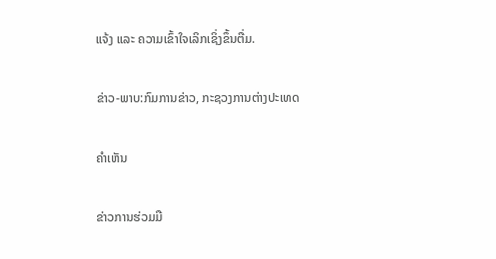ແຈ້ງ ແລະ ຄວາມເຂົ້າໃຈເລິກເຊິ່ງຂຶ້ນຕື່ມ.

ຂ່າວ-ພາບ:ກົມການຂ່າວ, ກະຊວງການຕ່າງປະເທດ

ຄໍາເຫັນ

ຂ່າວການຮ່ວມມື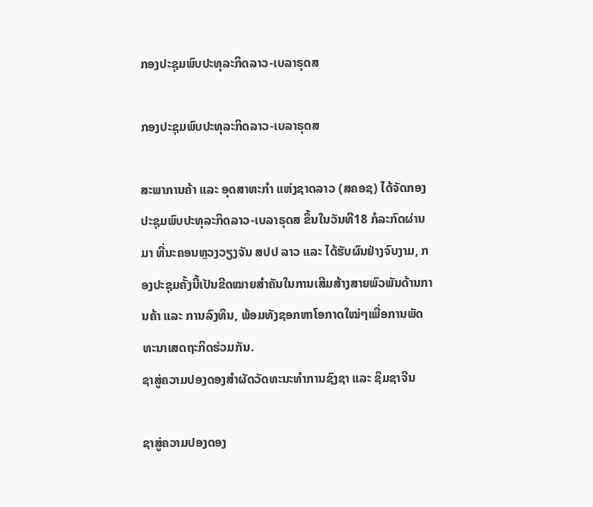ກອງປະຊຸມພົບປະທຸລະກິດລາວ-ເບລາຣຸດສ

ກອງປະຊຸມພົບປະທຸລະກິດລາວ-ເບລາຣຸດສ

ສະພາການຄ້າ ແລະ ອຸດສາຫະກຳ ແຫ່ງຊາດລາວ (ສຄອຊ) ໄດ້ຈັດກອງປະຊຸມພົບປະທຸລະກິດລາວ-ເບລາຣຸດສ ຂຶ້ນໃນວັນທີ18 ກໍລະກົດຜ່ານມາ ທີ່ນະຄອນຫຼວງວຽງຈັນ ສປປ ລາວ ແລະ ໄດ້ຮັບຜົນຢ່າງຈົບງາມ, ກອງປະຊຸມຄັ້ງນີ້ເປັນຂີດໝາຍສຳຄັນໃນການເສີມສ້າງສາຍພົວພັນດ້ານການຄ້າ ແລະ ການລົງທຶນ, ພ້ອມທັງຊອກຫາໂອກາດໃໝ່ໆເພື່ອການພັດທະນາເສດຖະກິດຮ່ວມກັນ.
ຊາສູ່ຄວາມປອງດອງສຳຜັດວັດທະນະທໍາການຊົງຊາ ແລະ ຊິມຊາຈີນ

ຊາສູ່ຄວາມປອງດອງ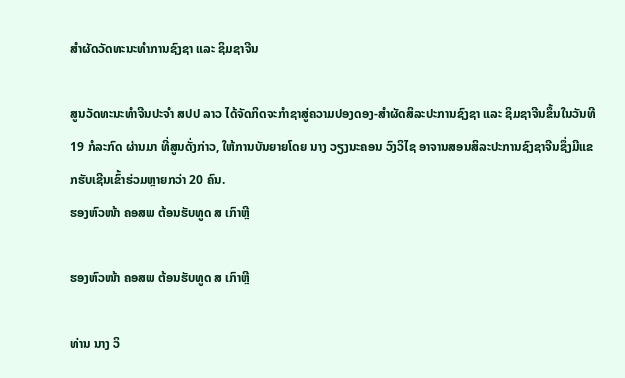ສຳຜັດວັດທະນະທໍາການຊົງຊາ ແລະ ຊິມຊາຈີນ

ສູນວັດທະນະທໍາຈີນປະຈໍາ ສປປ ລາວ ໄດ້ຈັດກິດຈະກໍາຊາສູ່ຄວາມປອງດອງ-ສຳຜັດສິລະປະການຊົງຊາ ແລະ ຊິມຊາຈີນຂຶ້ນໃນວັນທີ 19 ກໍລະກົດ ຜ່ານມາ ທີ່ສູນດັ່ງກ່າວ, ໃຫ້ການບັນຍາຍໂດຍ ນາງ ວຽງນະຄອນ ວົງວິໄຊ ອາຈານສອນສິລະປະການຊົງຊາຈີນຊຶ່ງມີແຂກຮັບເຊີນເຂົ້າຮ່ວມຫຼາຍກວ່າ 20 ຄົນ.
ຮອງຫົວໜ້າ ຄອສພ ຕ້ອນຮັບທູດ ສ ເກົາຫຼີ

ຮອງຫົວໜ້າ ຄອສພ ຕ້ອນຮັບທູດ ສ ເກົາຫຼີ

ທ່ານ ນາງ ວິ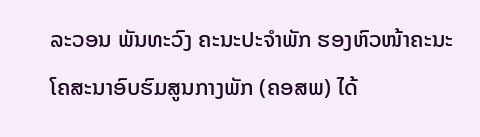ລະວອນ ພັນທະວົງ ຄະນະປະຈໍາພັກ ຮອງຫົວໜ້າຄະນະໂຄສະນາອົບຮົມສູນກາງພັກ (ຄອສພ) ໄດ້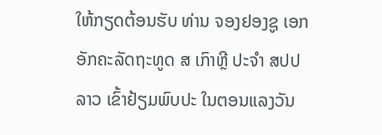ໃຫ້ກຽດຕ້ອນຮັບ ທ່ານ ຈອງຢອງຊູ ເອກອັກຄະລັດຖະທູດ ສ ເກົາຫຼີ ປະຈໍາ ສປປ ລາວ ເຂົ້າຢ້ຽມພົບປະ ໃນຕອນແລງວັນ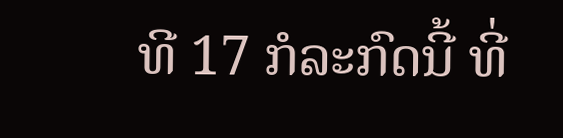ທີ 17 ກໍລະກົດນີ້ ທີ່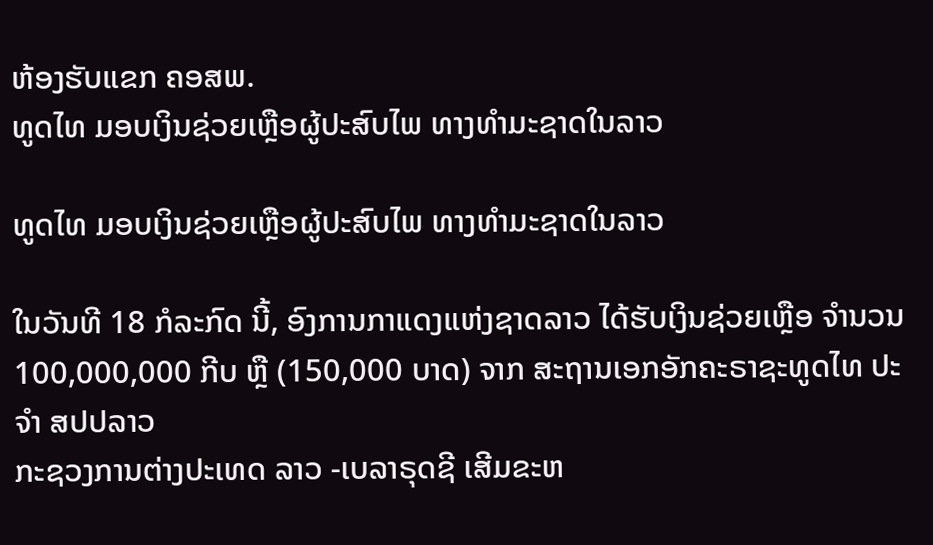ຫ້ອງຮັບແຂກ ຄອສພ.
ທູດໄທ ມອບເງິນຊ່ວຍເຫຼືອຜູ້ປະສົບໄພ ທາງທຳມະຊາດໃນລາວ

ທູດໄທ ມອບເງິນຊ່ວຍເຫຼືອຜູ້ປະສົບໄພ ທາງທຳມະຊາດໃນລາວ

ໃນວັນທີ 18 ກໍລະກົດ ນີ້, ອົງການກາແດງແຫ່ງຊາດລາວ ໄດ້ຮັບເງິນຊ່ວຍເຫຼືອ ຈຳນວນ 100,000,000 ກີບ ຫຼື (150,000 ບາດ) ຈາກ ສະຖານເອກອັກຄະຣາຊະທູດໄທ ປະຈຳ ສປປລາວ
ກະຊວງການຕ່າງປະເທດ ລາວ -ເບລາຣຸດຊີ ເສີມຂະຫ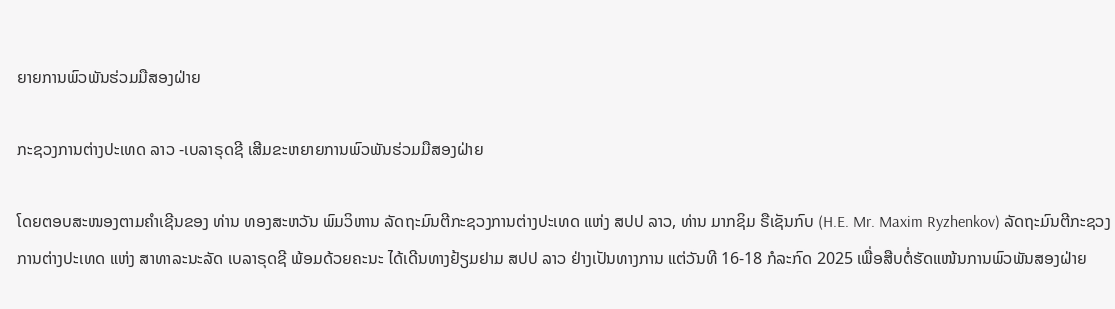ຍາຍການພົວພັນຮ່ວມມືສອງຝ່າຍ

ກະຊວງການຕ່າງປະເທດ ລາວ -ເບລາຣຸດຊີ ເສີມຂະຫຍາຍການພົວພັນຮ່ວມມືສອງຝ່າຍ

ໂດຍຕອບສະໜອງຕາມຄໍາເຊີນຂອງ ທ່ານ ທອງສະຫວັນ ພົມວິຫານ ລັດຖະມົນຕີກະຊວງການຕ່າງປະເທດ ແຫ່ງ ສປປ ລາວ, ທ່ານ ມາກຊິມ ຣືເຊັນກົບ (H.E. Mr. Maxim Ryzhenkov) ລັດຖະມົນຕີກະຊວງການຕ່າງປະເທດ ແຫ່ງ ສາທາລະນະລັດ ເບລາຣຸດຊີ ພ້ອມດ້ວຍຄະນະ ໄດ້ເດີນທາງຢ້ຽມຢາມ ສປປ ລາວ ຢ່າງເປັນທາງການ ແຕ່ວັນທີ 16-18 ກໍລະກົດ 2025 ເພື່ອສືບຕໍ່ຮັດແໜ້ນການພົວພັນສອງຝ່າຍ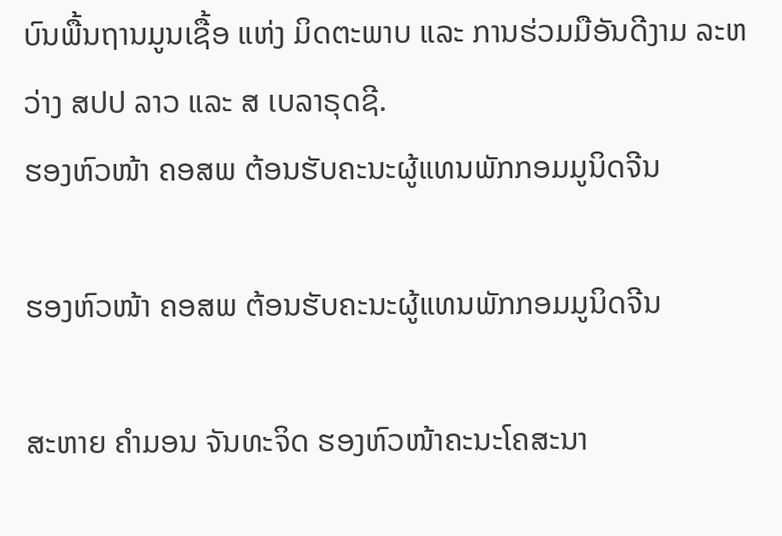ບົນພື້ນຖານມູນເຊື້ອ ແຫ່ງ ມິດຕະພາບ ແລະ ການຮ່ວມມືອັນດີງາມ ລະຫວ່າງ ສປປ ລາວ ແລະ ສ ເບລາຣຸດຊີ.
ຮອງຫົວໜ້າ ຄອສພ ຕ້ອນຮັບຄະນະຜູ້ແທນພັກກອມມູນິດຈີນ

ຮອງຫົວໜ້າ ຄອສພ ຕ້ອນຮັບຄະນະຜູ້ແທນພັກກອມມູນິດຈີນ

ສະຫາຍ ຄໍາມອນ ຈັນທະຈິດ ຮອງຫົວໜ້າຄະນະໂຄສະນາ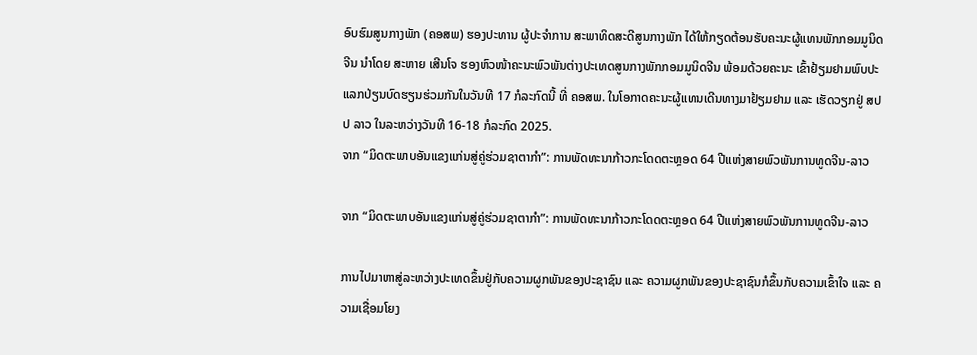ອົບຮົມສູນກາງພັກ (ຄອສພ) ຮອງປະທານ ຜູ້ປະຈຳການ ສະພາທິດສະດີສູນກາງພັກ ໄດ້ໃຫ້ກຽດຕ້ອນຮັບຄະນະຜູ້ແທນພັກກອມມູນິດຈີນ ນໍາໂດຍ ສະຫາຍ ເສີນໂຈ ຮອງຫົວໜ້າຄະນະພົວພັນຕ່າງປະເທດສູນກາງພັກກອມມູນິດຈີນ ພ້ອມດ້ວຍຄະນະ ເຂົ້າຢ້ຽມຢາມພົບປະແລກປ່ຽນບົດຮຽນຮ່ວມກັນໃນວັນທີ 17 ກໍລະກົດນີ້ ທີ່ ຄອສພ. ໃນໂອກາດຄະນະຜູ້ແທນເດີນທາງມາຢ້ຽມຢາມ ແລະ ເຮັດວຽກຢູ່ ສປປ ລາວ ໃນລະຫວ່າງວັນທີ 16-18 ກໍລະກົດ 2025.
ຈາກ “ມິດຕະພາບອັນແຂງແກ່ນສູ່ຄູ່ຮ່ວມຊາຕາກຳ”: ການພັດທະນາກ້າວກະໂດດຕະຫຼອດ 64 ປີແຫ່ງສາຍພົວພັນການທູດຈີນ-ລາວ

ຈາກ “ມິດຕະພາບອັນແຂງແກ່ນສູ່ຄູ່ຮ່ວມຊາຕາກຳ”: ການພັດທະນາກ້າວກະໂດດຕະຫຼອດ 64 ປີແຫ່ງສາຍພົວພັນການທູດຈີນ-ລາວ

ການໄປມາຫາສູ່ລະຫວ່າງປະເທດຂຶ້ນຢູ່ກັບຄວາມຜູກພັນຂອງປະຊາຊົນ ແລະ ຄວາມຜູກພັນຂອງປະຊາຊົນກໍຂຶ້ນກັບຄວາມເຂົ້າໃຈ ແລະ ຄວາມເຊື່ອມໂຍງ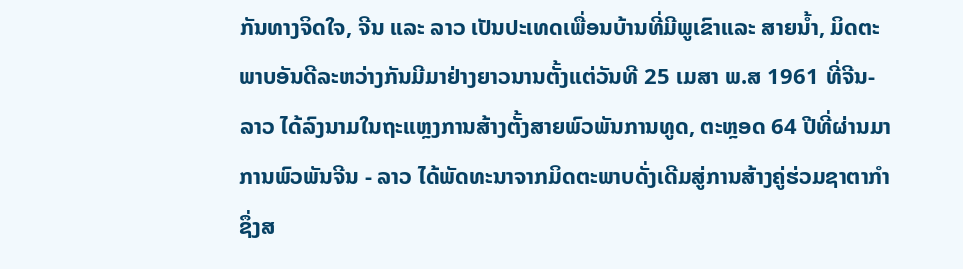ກັນທາງຈິດໃຈ, ຈີນ ແລະ ລາວ ເປັນປະເທດເພື່ອນບ້ານທີ່ມີພູເຂົາແລະ ສາຍນ້ຳ, ມິດຕະພາບອັນດີລະຫວ່າງກັນມີມາຢ່າງຍາວນານຕັ້ງແຕ່ວັນທີ 25 ເມສາ ພ.ສ 1961 ທີ່ຈີນ-ລາວ ໄດ້ລົງນາມໃນຖະແຫຼງການສ້າງຕັ້ງສາຍພົວພັນການທູດ, ຕະຫຼອດ 64 ປີທີ່ຜ່ານມາການພົວພັນຈີນ - ລາວ ໄດ້ພັດທະນາຈາກມິດຕະພາບດັ່ງເດີມສູ່ການສ້າງຄູ່ຮ່ວມຊາຕາກຳ ຊຶ່ງສ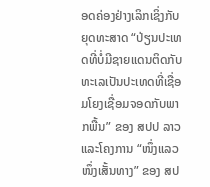ອດຄ່ອງຢ່າງເລິກເຊິ່ງກັບຍຸດທະສາດ “ປ່ຽນປະເທດທີ່ບໍ່ມີຊາຍແດນຕິດກັບທະເລເປັນປະເທດທີ່ເຊື່ອມໂຍງເຊື່ອມຈອດກັບພາກພື້ນ” ຂອງ ສປປ ລາວ ແລະໂຄງການ “ໜຶ່ງແລວໜຶ່ງເສັ້ນທາງ” ຂອງ ສປ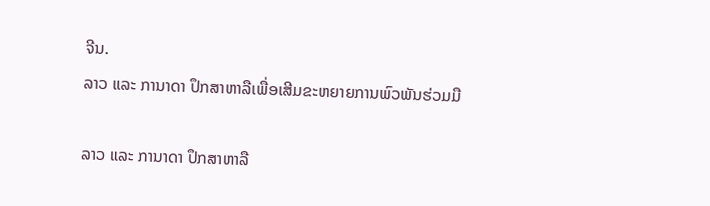ຈີນ.
ລາວ ແລະ ການາດາ ປຶກສາຫາລືເພື່ອເສີມຂະຫຍາຍການພົວພັນຮ່ວມມື

ລາວ ແລະ ການາດາ ປຶກສາຫາລື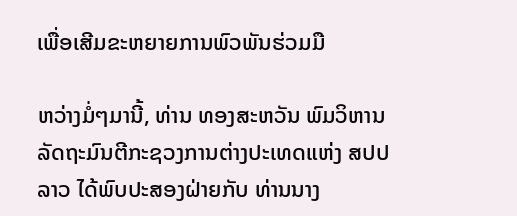ເພື່ອເສີມຂະຫຍາຍການພົວພັນຮ່ວມມື

ຫວ່າງມໍ່ໆມານີ້, ທ່ານ ທອງສະຫວັນ ພົມວິຫານ ລັດຖະມົນຕີກະຊວງການຕ່າງປະເທດແຫ່ງ ສປປ ລາວ ໄດ້ພົບປະສອງຝ່າຍກັບ ທ່ານນາງ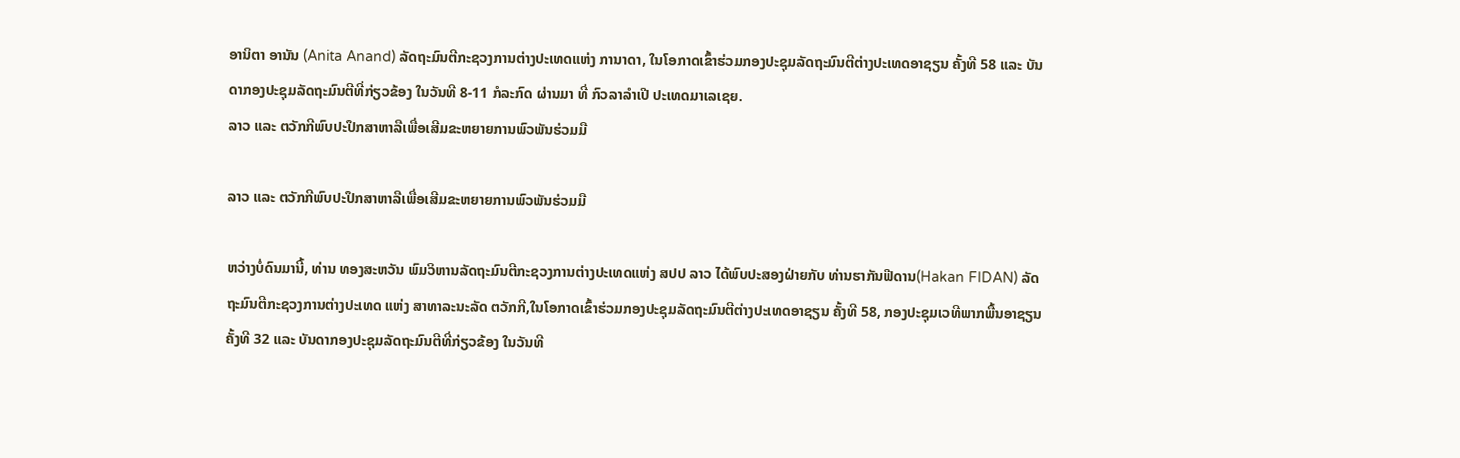ອານິຕາ ອານັນ (Anita Anand) ລັດຖະມົນຕີກະຊວງການຕ່າງປະເທດແຫ່ງ ການາດາ, ໃນໂອກາດເຂົ້າຮ່ວມກອງປະຊຸມລັດຖະມົນຕີຕ່າງປະເທດອາຊຽນ ຄັ້ງທີ 58 ແລະ ບັນດາກອງປະຊຸມລັດຖະມົນຕີທີ່ກ່ຽວຂ້ອງ ໃນວັນທີ 8-11 ກໍລະກົດ ຜ່ານມາ ທີ່ ກົວລາລໍາເປີ ປະເທດມາເລເຊຍ.
ລາວ ແລະ ຕວັກກີພົບປະປຶກສາຫາລືເພື່ອເສີມຂະຫຍາຍການພົວພັນຮ່ວມມື

ລາວ ແລະ ຕວັກກີພົບປະປຶກສາຫາລືເພື່ອເສີມຂະຫຍາຍການພົວພັນຮ່ວມມື

ຫວ່າງບໍ່ດົນມານີ້, ທ່ານ ທອງສະຫວັນ ພົມວິຫານລັດຖະມົນຕີກະຊວງການຕ່າງປະເທດແຫ່ງ ສປປ ລາວ ໄດ້ພົບປະສອງຝ່າຍກັບ ທ່ານຮາກັນຟີດານ(Hakan FIDAN) ລັດຖະມົນຕີກະຊວງການຕ່າງປະເທດ ແຫ່ງ ສາທາລະນະລັດ ຕວັກກີ,ໃນໂອກາດເຂົ້າຮ່ວມກອງປະຊຸມລັດຖະມົນຕີຕ່າງປະເທດອາຊຽນ ຄັ້ງທີ 58, ກອງປະຊຸມເວທີພາກພື້ນອາຊຽນ ຄັ້ງທີ 32 ແລະ ບັນດາກອງປະຊຸມລັດຖະມົນຕີທີ່ກ່ຽວຂ້ອງ ໃນວັນທີ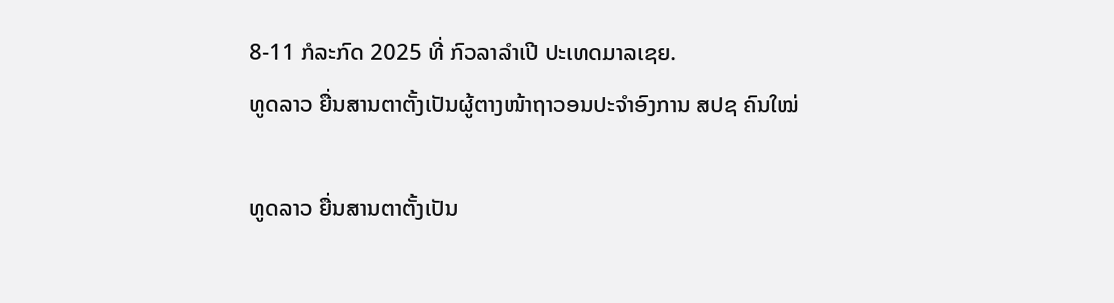8-11 ກໍລະກົດ 2025 ທີ່ ກົວລາລໍາເປີ ປະເທດມາລເຊຍ.
ທູດລາວ ຍື່ນສານຕາຕັ້ງເປັນຜູ້ຕາງໜ້າຖາວອນປະຈໍາອົງການ ສປຊ ຄົນໃໝ່

ທູດລາວ ຍື່ນສານຕາຕັ້ງເປັນ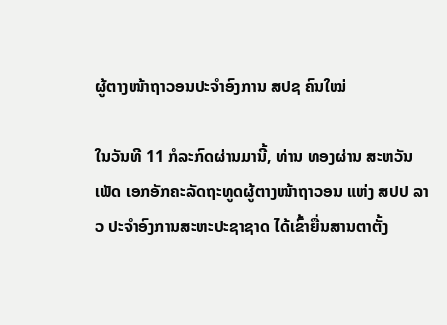ຜູ້ຕາງໜ້າຖາວອນປະຈໍາອົງການ ສປຊ ຄົນໃໝ່

ໃນວັນທີ 11 ກໍລະກົດຜ່ານມານີ້, ທ່ານ ທອງຜ່ານ ສະຫວັນເພັດ ເອກອັກຄະລັດຖະທູດຜູ້ຕາງໜ້າຖາວອນ ແຫ່ງ ສປປ ລາວ ປະຈໍາອົງການສະຫະປະຊາຊາດ ໄດ້ເຂົ້າຍື່ນສານຕາຕັ້ງ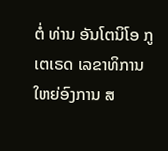ຕໍ່ ທ່ານ ອັນໂຕນິໂອ ກູເຕເຣດ ເລຂາທິການໃຫຍ່ອົງການ ສ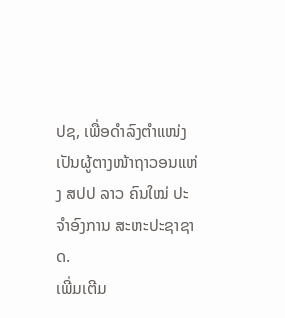ປຊ, ເພື່ອດໍາລົງຕໍາແໜ່ງເປັນຜູ້ຕາງໜ້າຖາວອນແຫ່ງ ສປປ ລາວ ຄົນໃໝ່ ປະຈໍາອົງການ ສະຫະປະຊາຊາດ.
ເພີ່ມເຕີມ